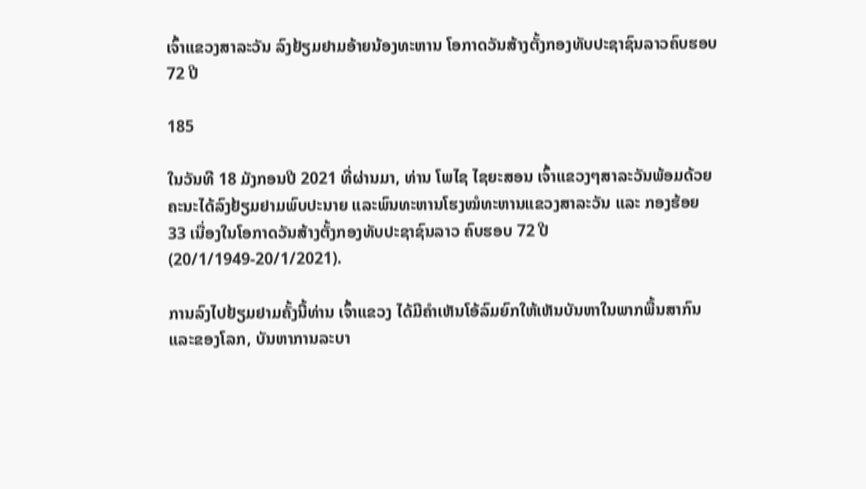ເຈົ້າແຂວງສາລະວັນ ລົງຢ້ຽມຢາມອ້າຍນ້ອງທະຫານ ໂອກາດວັນສ້າງຕັ້ງກອງທັບປະຊາຊົນລາວຄົບຮອບ 72 ປີ

185

ໃນວັນທີ 18 ມັງກອນປີ 2021 ທີ່ຜ່ານມາ, ທ່ານ ໂພໄຊ ໄຊຍະສອນ ເຈົ້າແຂວງໆສາລະວັນພ້ອມດ້ວຍຄະນະໄດ້ລົງຢ້ຽມຢາມພົບປະນາຍ ແລະພົນທະຫານໂຮງໝໍທະຫານແຂວງສາລະວັນ ແລະ ກອງຮ້ອຍ 33 ເນື່ອງໃນໂອກາດວັນສ້າງຕັ້ງກອງທັບປະຊາຊົນລາວ ຄົບຮອບ 72 ປີ (20/1/1949-20/1/2021).

ການລົງໄປຢ້ຽມຢາມຄັ້ງນີ້ທ່ານ ເຈົ້າແຂວງ ໄດ້ມີຄຳເຫັນໂອ້ລົມຍົກໃຫ້ເຫັນບັນຫາໃນພາກພື້ນສາກົນ ແລະຂອງໂລກ, ບັນຫາການລະບາ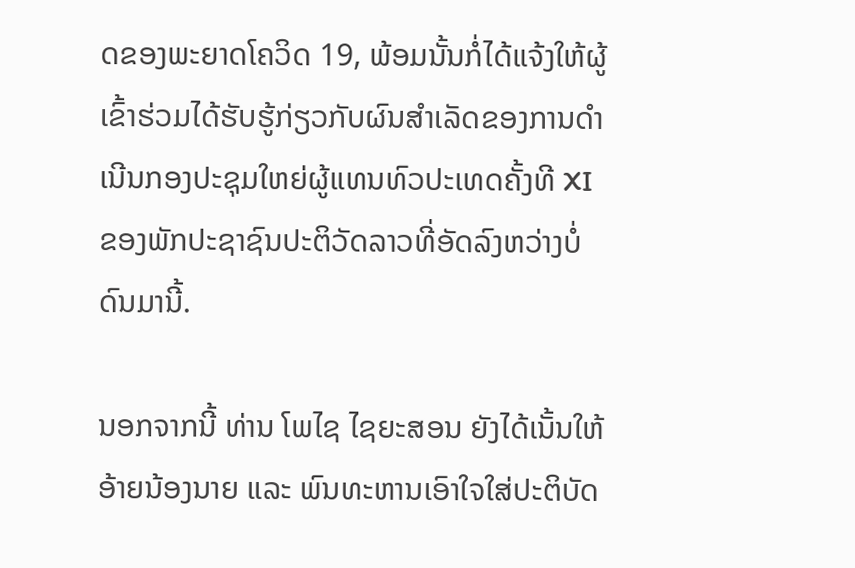ດຂອງພະຍາດໂຄວິດ 19, ພ້ອມນັ້ນກໍ່ໄດ້ແຈ້ງໃຫ້ຜູ້ເຂົ້າຮ່ວມໄດ້ຮັບຮູ້ກ່ຽວກັບຜົນສຳເລັດຂອງການດຳເນີນກອງປະຊຸມໃຫຍ່ຜູ້ແທນທົວປະເທດຄັ້ງທີ XI  ຂອງພັກປະຊາຊົນປະຕິວັດລາວທີ່ອັດລົງຫວ່າງບໍ່ດົນມານີ້.

ນອກຈາກນີ້ ທ່ານ ໂພໄຊ ໄຊຍະສອນ ຍັງໄດ້ເນັ້ນໃຫ້ອ້າຍນ້ອງນາຍ ແລະ ພົນທະຫານເອົາໃຈໃສ່ປະຕິບັດ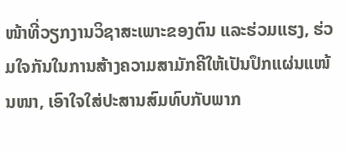ໜ້າທີ່ວຽກງານວິຊາສະເພາະຂອງຕົນ ແລະຮ່ວມແຮງ, ຮ່ວມໃຈກັນໃນການສ້າງຄວາມສາມັກຄີໃຫ້ເປັນປຶກແຜ່ນແໜ້ນໜາ, ເອົາໃຈໃສ່ປະສານສົມທົບກັບພາກ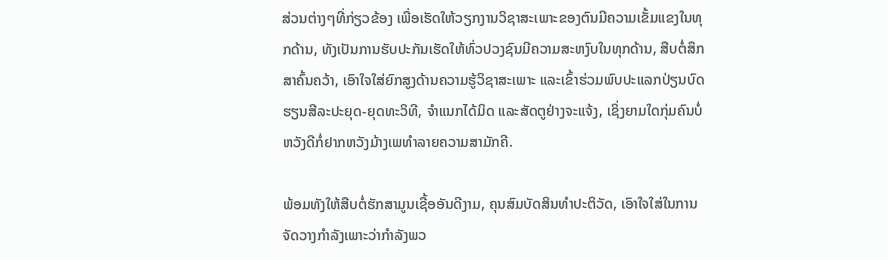ສ່ວນຕ່າງໆທີ່ກ່ຽວຂ້ອງ ເພື່ອເຮັດໃຫ້ວຽກງານວິຊາສະເພາະຂອງຕົນມີຄວາມເຂັ້ມແຂງໃນທຸກດ້ານ, ທັງເປັນການຮັບປະກັນເຮັດໃຫ້ທົ່ວປວງຊົນມີຄວາມສະຫງົບໃນທຸກດ້ານ, ສືບຕໍ່ສຶກສາຄົ້ນຄວ້າ, ເອົາໃຈໃສ່ຍົກສູງດ້ານຄວາມຮູ້ວິຊາສະເພາະ ແລະເຂົ້າຮ່ວມພົບປະແລກປ່ຽນບົດຮຽນສີລະປະຍຸດ-ຍຸດທະວິທີ, ຈຳແນກໄດ້ມິດ ແລະສັດຕູຢ່າງຈະແຈ້ງ, ເຊິ່ງຍາມໃດກຸ່ມຄົນບໍ່ຫວັງດີກໍ່ຢາກຫວັງມ້າງເພທຳລາຍຄວາມສາມັກຄີ.

ພ້ອມທັງໃຫ້ສືບຕໍ່ຮັກສາມູນເຊື້ອອັນດີງາມ, ຄຸນສົມບັດສິນທຳປະຕິວັດ, ເອົາໃຈໃສ່ໃນການຈັດວາງກຳລັງເພາະວ່າກຳລັງພວ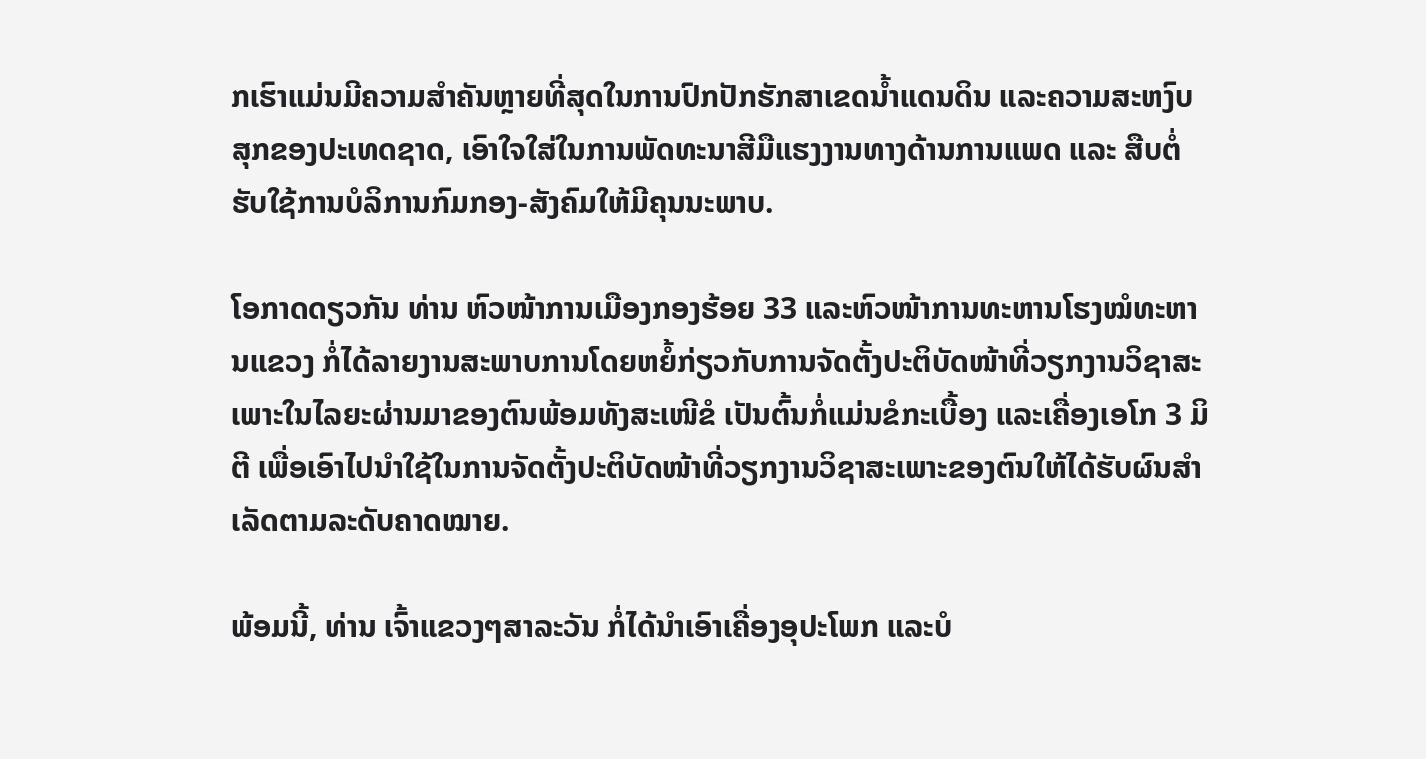ກເຮົາແມ່ນມີຄວາມສຳຄັນຫຼາຍທີ່ສຸດໃນການປົກປັກຮັກສາເຂດນໍ້າແດນດິນ ແລະຄວາມສະຫງົບສຸກຂອງປະເທດຊາດ, ເອົາໃຈໃສ່ໃນການພັດທະນາສີມືແຮງງານທາງດ້ານການແພດ ແລະ ສືບຕໍ່ຮັບໃຊ້ການບໍລິການກົມກອງ-ສັງຄົມໃຫ້ມີຄຸນນະພາບ.

ໂອກາດດຽວກັນ ທ່ານ ຫົວໜ້າການເມືອງກອງຮ້ອຍ 33 ແລະຫົວໜ້າການທະຫານໂຮງໝໍທະຫານແຂວງ ກໍ່ໄດ້ລາຍງານສະພາບການໂດຍຫຍໍ້ກ່ຽວກັບການຈັດຕັ້ງປະຕິບັດໜ້າທີ່ວຽກງານວິຊາສະເພາະໃນໄລຍະຜ່ານມາຂອງຕົນພ້ອມທັງສະເໜີຂໍ ເປັນຕົ້ນກໍ່ແມ່ນຂໍກະເບື້ອງ ແລະເຄື່ອງເອໂກ 3 ມິຕີ ເພື່ອເອົາໄປນຳໃຊ້ໃນການຈັດຕັ້ງປະຕິບັດໜ້າທີ່ວຽກງານວິຊາສະເພາະຂອງຕົນໃຫ້ໄດ້ຮັບຜົນສຳເລັດຕາມລະດັບຄາດໝາຍ.

ພ້ອມນີ້, ທ່ານ ເຈົ້າແຂວງໆສາລະວັນ ກໍ່ໄດ້ນຳເອົາເຄື່ອງອຸປະໂພກ ແລະບໍ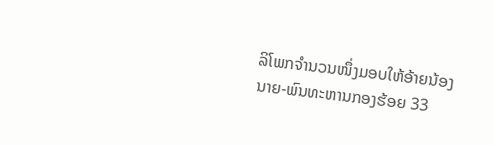ລິໂພກຈຳນວນໜຶ່ງມອບໃຫ້ອ້າຍນ້ອງນາຍ-ພົນທະຫານກອງຮ້ອຍ 33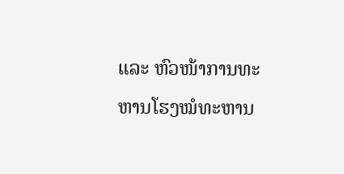ແລະ ຫົວໜ້າການທະຫານໂຮງໝໍທະຫານ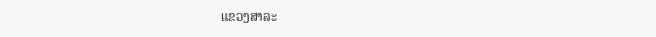ແຂວງສາລະ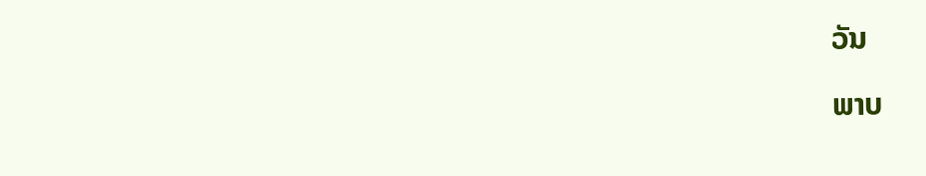ວັນ

ພາບ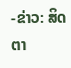-ຂ່າວ: ສິດຕາ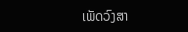ເພັດວົງສາ